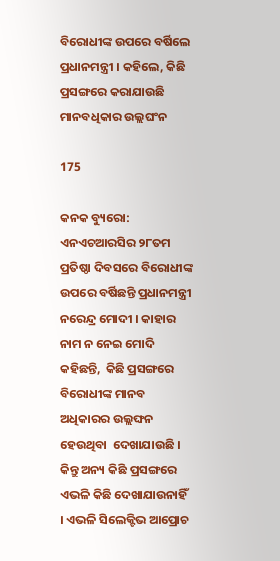ବିରୋଧୀଙ୍କ ଉପରେ ବର୍ଷିଲେ ପ୍ରଧାନମନ୍ତ୍ରୀ । କହିଲେ, କିଛି ପ୍ରସଙ୍ଗରେ କରାଯାଉଛି ମାନବଧିକାର ଉଲ୍ଲଘଂନ

175

କନକ ବ୍ୟୁରୋ: ଏନଏଚଆରସିର ୨୮ତମ ପ୍ରତିଷ୍ଠା ଦିବସରେ ବିରୋଧୀଙ୍କ ଉପରେ ବର୍ଷିଛନ୍ତି ପ୍ରଧାନମନ୍ତ୍ରୀ ନରେନ୍ଦ୍ର ମୋଦୀ । କାହାର ନାମ ନ ନେଇ ମୋଦି କହିଛନ୍ତି,  କିଛି ପ୍ରସଙ୍ଗରେ  ବିରୋଧୀଙ୍କ ମାନବ ଅଧିକାରର ଉଲ୍ଲଙ୍ଘନ ହେଉଥିବା  ଦେଖାଯାଉଛି । କିନ୍ତୁ ଅନ୍ୟ କିଛି ପ୍ରସଙ୍ଗରେ ଏଭଳି କିଛି ଦେଖାଯାଉନାହିଁ । ଏଭଳି ସିଲେକ୍ଟିଭ ଆପ୍ରୋଚ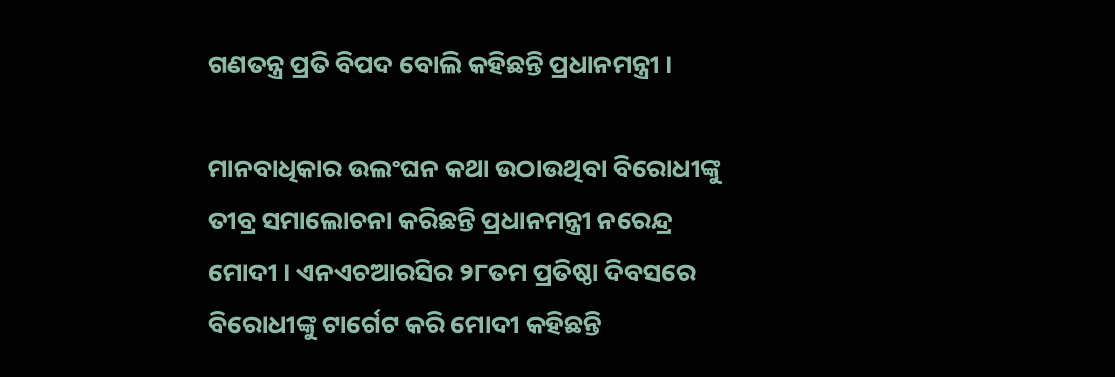ଗଣତନ୍ତ୍ର ପ୍ରତି ବିପଦ ବୋଲି କହିଛନ୍ତି ପ୍ରଧାନମନ୍ତ୍ରୀ ।

ମାନବାଧିକାର ଉଲଂଘନ କଥା ଉଠାଉଥିବା ବିରୋଧୀଙ୍କୁ ତୀବ୍ର ସମାଲୋଚନା କରିଛନ୍ତି ପ୍ରଧାନମନ୍ତ୍ରୀ ନରେନ୍ଦ୍ର ମୋଦୀ । ଏନଏଚଆରସିର ୨୮ତମ ପ୍ରତିଷ୍ଠା ଦିବସରେ ବିରୋଧୀଙ୍କୁ ଟାର୍ଗେଟ କରି ମୋଦୀ କହିଛନ୍ତି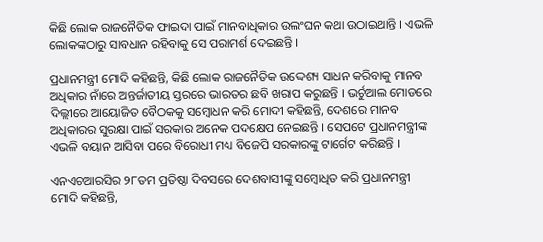କିଛି ଲୋକ ରାଜନୈତିକ ଫାଇଦା ପାଇଁ ମାନବାଧିକାର ଉଲଂଘନ କଥା ଉଠାଇଥାନ୍ତି । ଏଭଳି ଲୋକଙ୍କଠାରୁ ସାବଧାନ ରହିବାକୁ ସେ ପରାମର୍ଶ ଦେଇଛନ୍ତି ।

ପ୍ରଧାନମନ୍ତ୍ରୀ ମୋଦି କହିଛନ୍ତି, କିଛି ଲୋକ ରାଜନୈତିକ ଉଦ୍ଦେଶ୍ୟ ସାଧନ କରିବାକୁ ମାନବ ଅଧିକାର ନାଁରେ ଅନ୍ତର୍ଜାତୀୟ ସ୍ତରରେ ଭାରତର ଛବି ଖରାପ କରୁଛନ୍ତି । ଭର୍ଚୁଆଲ ମୋଡରେ ଦିଲ୍ଲୀରେ ଆୟୋଜିତ ବୈଠକକୁ ସମ୍ବୋଧନ କରି ମୋଦୀ କହିଛନ୍ତି, ଦେଶରେ ମାନବ ଅଧିକାରର ସୁରକ୍ଷା ପାଇଁ ସରକାର ଅନେକ ପଦକ୍ଷେପ ନେଇଛନ୍ତି । ସେପଟେ ପ୍ରଧାନମନ୍ତ୍ରୀଙ୍କ ଏଭଳି ବୟାନ ଆସିବା ପରେ ବିରୋଧୀ ମଧ୍ୟ ବିଜେପି ସରକାରଙ୍କୁ ଟାର୍ଗେଟ କରିଛନ୍ତି ।

ଏନଏଚଆରସିର ୨୮ତମ ପ୍ରତିଷ୍ଠା ଦିବସରେ ଦେଶବାସୀଙ୍କୁ ସମ୍ବୋଧିତ କରି ପ୍ରଧାନମନ୍ତ୍ରୀ ମୋଦି କହିଛନ୍ତି,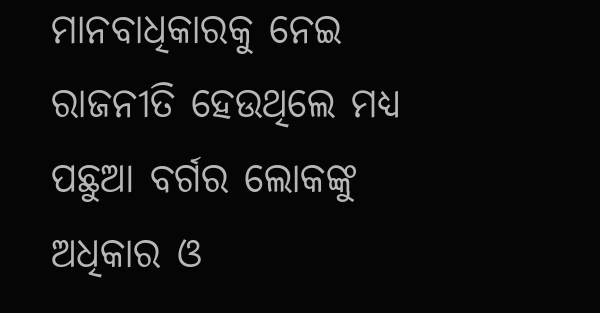ମାନବାଧିକାରକୁ ନେଇ ରାଜନୀତି ହେଉଥିଲେ ମଧ୍ୟ ପଛୁଆ ବର୍ଗର ଲୋକଙ୍କୁ ଅଧିକାର ଓ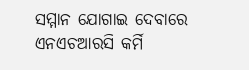ସମ୍ମାନ ଯୋଗାଇ ଦେବାରେ ଏନଏଚଆରସି କର୍ମି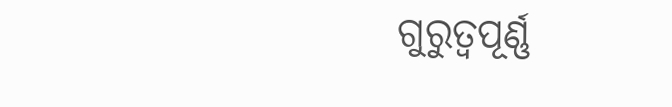ଗୁରୁତ୍ୱପୂର୍ଣ୍ଣ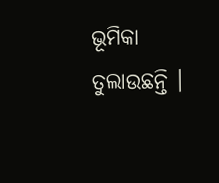ଭୂମିକା ତୁଲାଉଛନ୍ତି ।